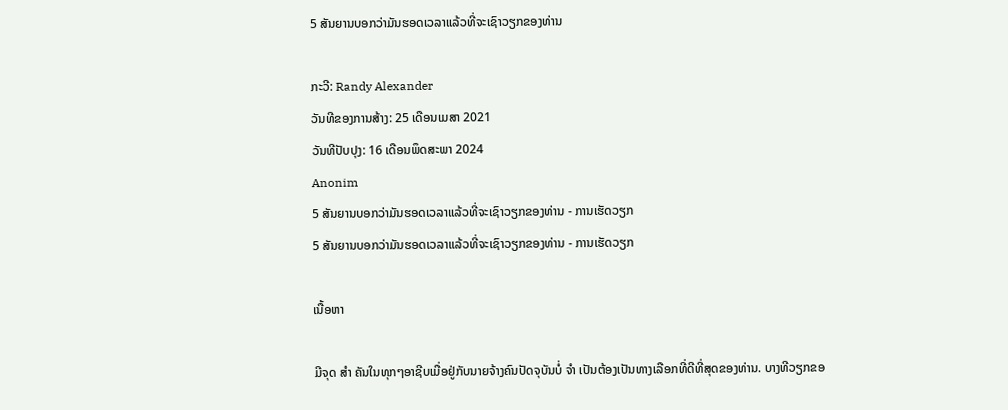5 ສັນຍານບອກວ່າມັນຮອດເວລາແລ້ວທີ່ຈະເຊົາວຽກຂອງທ່ານ

ກະວີ: Randy Alexander
ວັນທີຂອງການສ້າງ: 25 ເດືອນເມສາ 2021
ວັນທີປັບປຸງ: 16 ເດືອນພຶດສະພາ 2024
Anonim
5 ສັນຍານບອກວ່າມັນຮອດເວລາແລ້ວທີ່ຈະເຊົາວຽກຂອງທ່ານ - ການເຮັດວຽກ
5 ສັນຍານບອກວ່າມັນຮອດເວລາແລ້ວທີ່ຈະເຊົາວຽກຂອງທ່ານ - ການເຮັດວຽກ

ເນື້ອຫາ

ມີຈຸດ ສຳ ຄັນໃນທຸກໆອາຊີບເມື່ອຢູ່ກັບນາຍຈ້າງຄົນປັດຈຸບັນບໍ່ ຈຳ ເປັນຕ້ອງເປັນທາງເລືອກທີ່ດີທີ່ສຸດຂອງທ່ານ. ບາງທີວຽກຂອ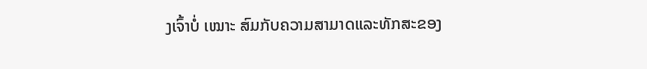ງເຈົ້າບໍ່ ເໝາະ ສົມກັບຄວາມສາມາດແລະທັກສະຂອງ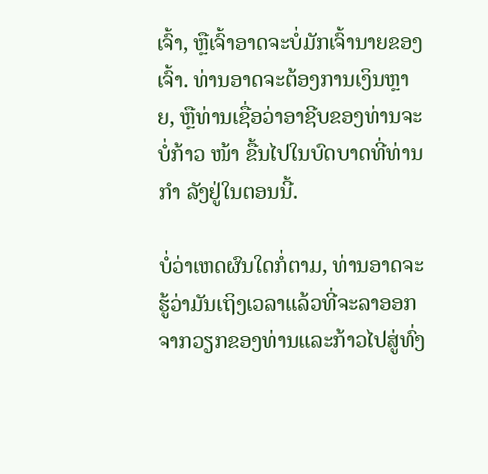ເຈົ້າ, ຫຼືເຈົ້າອາດຈະບໍ່ມັກເຈົ້ານາຍຂອງເຈົ້າ. ທ່ານອາດຈະຕ້ອງການເງິນຫຼາຍ, ຫຼືທ່ານເຊື່ອວ່າອາຊີບຂອງທ່ານຈະບໍ່ກ້າວ ໜ້າ ຂື້ນໄປໃນບົດບາດທີ່ທ່ານ ກຳ ລັງຢູ່ໃນຕອນນີ້.

ບໍ່ວ່າເຫດຜົນໃດກໍ່ຕາມ, ທ່ານອາດຈະຮູ້ວ່າມັນເຖິງເວລາແລ້ວທີ່ຈະລາອອກຈາກວຽກຂອງທ່ານແລະກ້າວໄປສູ່ທົ່ງ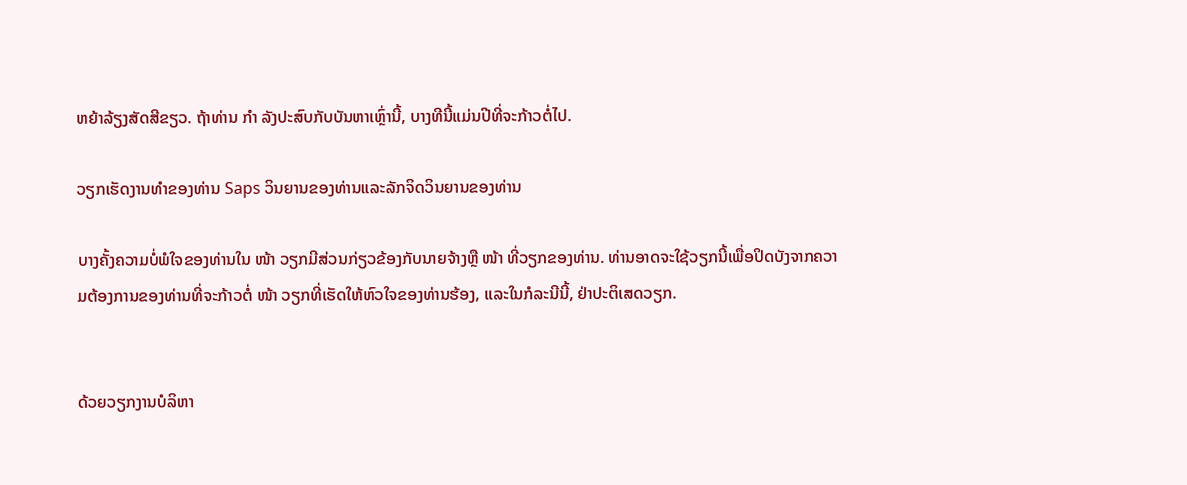ຫຍ້າລ້ຽງສັດສີຂຽວ. ຖ້າທ່ານ ກຳ ລັງປະສົບກັບບັນຫາເຫຼົ່ານີ້, ບາງທີນີ້ແມ່ນປີທີ່ຈະກ້າວຕໍ່ໄປ.

ວຽກເຮັດງານທໍາຂອງທ່ານ Saps ວິນຍານຂອງທ່ານແລະລັກຈິດວິນຍານຂອງທ່ານ

ບາງຄັ້ງຄວາມບໍ່ພໍໃຈຂອງທ່ານໃນ ໜ້າ ວຽກມີສ່ວນກ່ຽວຂ້ອງກັບນາຍຈ້າງຫຼື ໜ້າ ທີ່ວຽກຂອງທ່ານ. ທ່ານອາດຈະໃຊ້ວຽກນີ້ເພື່ອປິດບັງຈາກຄວາມຕ້ອງການຂອງທ່ານທີ່ຈະກ້າວຕໍ່ ໜ້າ ວຽກທີ່ເຮັດໃຫ້ຫົວໃຈຂອງທ່ານຮ້ອງ, ແລະໃນກໍລະນີນີ້, ຢ່າປະຕິເສດວຽກ.


ດ້ວຍວຽກງານບໍລິຫາ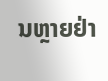ນຫຼາຍຢ່າ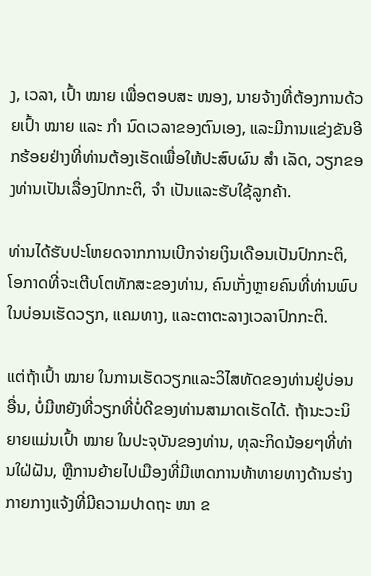ງ, ເວລາ, ເປົ້າ ໝາຍ ເພື່ອຕອບສະ ໜອງ, ນາຍຈ້າງທີ່ຕ້ອງການດ້ວຍເປົ້າ ໝາຍ ແລະ ກຳ ນົດເວລາຂອງຕົນເອງ, ແລະມີການແຂ່ງຂັນອີກຮ້ອຍຢ່າງທີ່ທ່ານຕ້ອງເຮັດເພື່ອໃຫ້ປະສົບຜົນ ສຳ ເລັດ, ວຽກຂອງທ່ານເປັນເລື່ອງປົກກະຕິ, ຈຳ ເປັນແລະຮັບໃຊ້ລູກຄ້າ.

ທ່ານໄດ້ຮັບປະໂຫຍດຈາກການເບີກຈ່າຍເງິນເດືອນເປັນປົກກະຕິ, ໂອກາດທີ່ຈະເຕີບໂຕທັກສະຂອງທ່ານ, ຄົນເກັ່ງຫຼາຍຄົນທີ່ທ່ານພົບໃນບ່ອນເຮັດວຽກ, ແຄມທາງ, ແລະຕາຕະລາງເວລາປົກກະຕິ.

ແຕ່ຖ້າເປົ້າ ໝາຍ ໃນການເຮັດວຽກແລະວິໄສທັດຂອງທ່ານຢູ່ບ່ອນອື່ນ, ບໍ່ມີຫຍັງທີ່ວຽກທີ່ບໍ່ດີຂອງທ່ານສາມາດເຮັດໄດ້. ຖ້ານະວະນິຍາຍແມ່ນເປົ້າ ໝາຍ ໃນປະຈຸບັນຂອງທ່ານ, ທຸລະກິດນ້ອຍໆທີ່ທ່ານໃຝ່ຝັນ, ຫຼືການຍ້າຍໄປເມືອງທີ່ມີເຫດການທ້າທາຍທາງດ້ານຮ່າງກາຍກາງແຈ້ງທີ່ມີຄວາມປາດຖະ ໜາ ຂ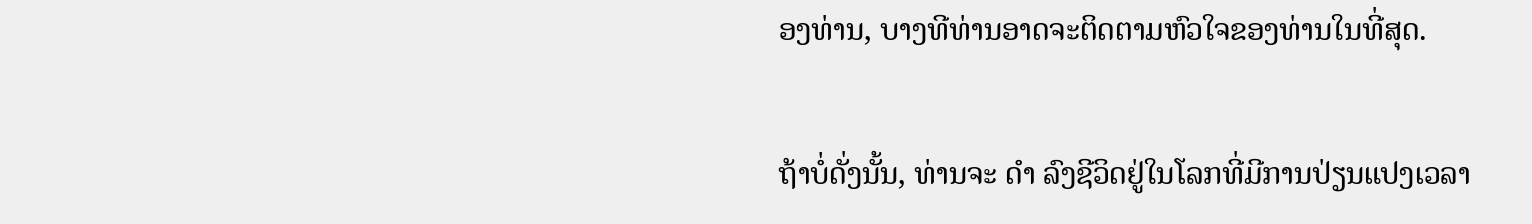ອງທ່ານ, ບາງທີທ່ານອາດຈະຕິດຕາມຫົວໃຈຂອງທ່ານໃນທີ່ສຸດ.

ຖ້າບໍ່ດັ່ງນັ້ນ, ທ່ານຈະ ດຳ ລົງຊີວິດຢູ່ໃນໂລກທີ່ມີການປ່ຽນແປງເວລາ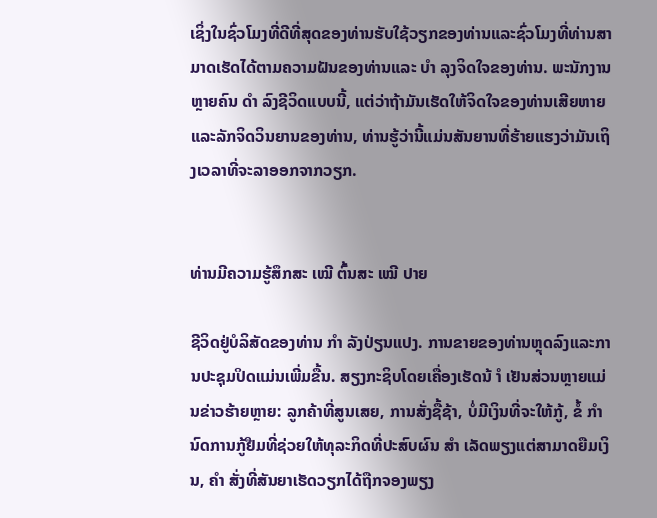ເຊິ່ງໃນຊົ່ວໂມງທີ່ດີທີ່ສຸດຂອງທ່ານຮັບໃຊ້ວຽກຂອງທ່ານແລະຊົ່ວໂມງທີ່ທ່ານສາມາດເຮັດໄດ້ຕາມຄວາມຝັນຂອງທ່ານແລະ ບຳ ລຸງຈິດໃຈຂອງທ່ານ. ພະນັກງານຫຼາຍຄົນ ດຳ ລົງຊີວິດແບບນີ້, ແຕ່ວ່າຖ້າມັນເຮັດໃຫ້ຈິດໃຈຂອງທ່ານເສີຍຫາຍແລະລັກຈິດວິນຍານຂອງທ່ານ, ທ່ານຮູ້ວ່ານີ້ແມ່ນສັນຍານທີ່ຮ້າຍແຮງວ່າມັນເຖິງເວລາທີ່ຈະລາອອກຈາກວຽກ.


ທ່ານມີຄວາມຮູ້ສຶກສະ ເໝີ ຕົ້ນສະ ເໝີ ປາຍ

ຊີວິດຢູ່ບໍລິສັດຂອງທ່ານ ກຳ ລັງປ່ຽນແປງ. ການຂາຍຂອງທ່ານຫຼຸດລົງແລະການປະຊຸມປິດແມ່ນເພີ່ມຂື້ນ. ສຽງກະຊິບໂດຍເຄື່ອງເຮັດນ້ ຳ ເຢັນສ່ວນຫຼາຍແມ່ນຂ່າວຮ້າຍຫຼາຍ: ລູກຄ້າທີ່ສູນເສຍ, ການສັ່ງຊື້ຊ້າ, ບໍ່ມີເງິນທີ່ຈະໃຫ້ກູ້, ຂໍ້ ກຳ ນົດການກູ້ຢືມທີ່ຊ່ວຍໃຫ້ທຸລະກິດທີ່ປະສົບຜົນ ສຳ ເລັດພຽງແຕ່ສາມາດຍືມເງິນ, ຄຳ ສັ່ງທີ່ສັນຍາເຮັດວຽກໄດ້ຖືກຈອງພຽງ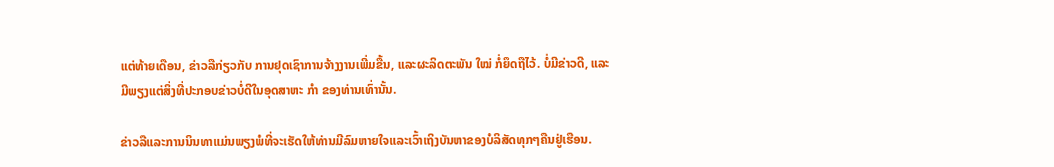ແຕ່ທ້າຍເດືອນ, ຂ່າວລືກ່ຽວກັບ ການຢຸດເຊົາການຈ້າງງານເພີ່ມຂື້ນ, ແລະຜະລິດຕະພັນ ໃໝ່ ກໍ່ຍຶດຖືໄວ້. ບໍ່ມີຂ່າວດີ, ແລະມີພຽງແຕ່ສິ່ງທີ່ປະກອບຂ່າວບໍ່ດີໃນອຸດສາຫະ ກຳ ຂອງທ່ານເທົ່ານັ້ນ.

ຂ່າວລືແລະການນິນທາແມ່ນພຽງພໍທີ່ຈະເຮັດໃຫ້ທ່ານມີລົມຫາຍໃຈແລະເວົ້າເຖິງບັນຫາຂອງບໍລິສັດທຸກໆຄືນຢູ່ເຮືອນ.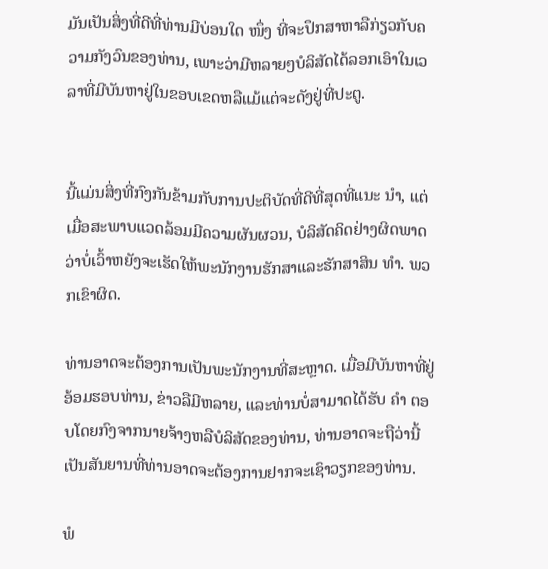ມັນເປັນສິ່ງທີ່ດີທີ່ທ່ານມີບ່ອນໃດ ໜຶ່ງ ທີ່ຈະປຶກສາຫາລືກ່ຽວກັບຄວາມກັງວົນຂອງທ່ານ, ເພາະວ່າມີຫລາຍໆບໍລິສັດໄດ້ລອກເອົາໃນເວລາທີ່ມີບັນຫາຢູ່ໃນຂອບເຂດຫລືແມ້ແຕ່ຈະດັງຢູ່ທີ່ປະຕູ.


ນີ້ແມ່ນສິ່ງທີ່ກົງກັນຂ້າມກັບການປະຕິບັດທີ່ດີທີ່ສຸດທີ່ແນະ ນຳ, ແຕ່ເມື່ອສະພາບແວດລ້ອມມີຄວາມຜັນຜວນ, ບໍລິສັດຄິດຢ່າງຜິດພາດວ່າບໍ່ເວົ້າຫຍັງຈະເຮັດໃຫ້ພະນັກງານຮັກສາແລະຮັກສາສິນ ທຳ. ພວກເຂົາຜິດ.

ທ່ານອາດຈະຕ້ອງການເປັນພະນັກງານທີ່ສະຫຼາດ. ເມື່ອມີບັນຫາທີ່ຢູ່ອ້ອມຮອບທ່ານ, ຂ່າວລືມີຫລາຍ, ແລະທ່ານບໍ່ສາມາດໄດ້ຮັບ ຄຳ ຕອບໂດຍກົງຈາກນາຍຈ້າງຫລືບໍລິສັດຂອງທ່ານ, ທ່ານອາດຈະຖືວ່ານີ້ເປັນສັນຍານທີ່ທ່ານອາດຈະຕ້ອງການຢາກຈະເຊົາວຽກຂອງທ່ານ.

ພໍ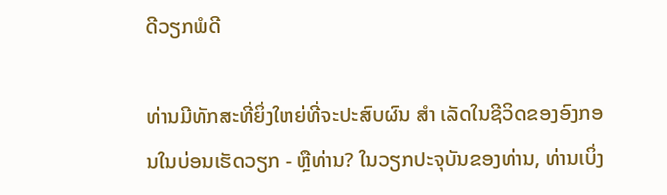ດີວຽກພໍດີ

ທ່ານມີທັກສະທີ່ຍິ່ງໃຫຍ່ທີ່ຈະປະສົບຜົນ ສຳ ເລັດໃນຊີວິດຂອງອົງກອນໃນບ່ອນເຮັດວຽກ - ຫຼືທ່ານ? ໃນວຽກປະຈຸບັນຂອງທ່ານ, ທ່ານເບິ່ງ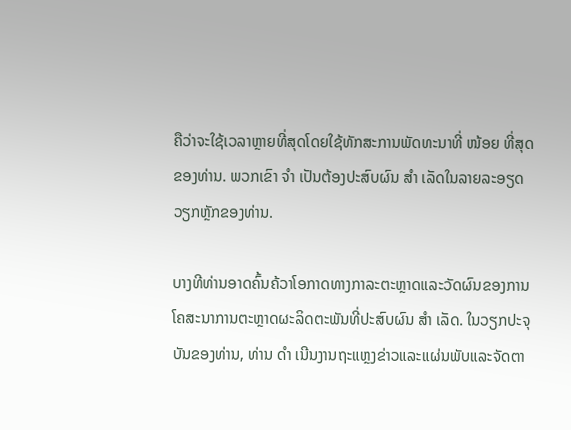ຄືວ່າຈະໃຊ້ເວລາຫຼາຍທີ່ສຸດໂດຍໃຊ້ທັກສະການພັດທະນາທີ່ ໜ້ອຍ ທີ່ສຸດຂອງທ່ານ. ພວກເຂົາ ຈຳ ເປັນຕ້ອງປະສົບຜົນ ສຳ ເລັດໃນລາຍລະອຽດວຽກຫຼັກຂອງທ່ານ.

ບາງທີທ່ານອາດຄົ້ນຄ້ວາໂອກາດທາງກາລະຕະຫຼາດແລະວັດຜົນຂອງການໂຄສະນາການຕະຫຼາດຜະລິດຕະພັນທີ່ປະສົບຜົນ ສຳ ເລັດ. ໃນວຽກປະຈຸບັນຂອງທ່ານ, ທ່ານ ດຳ ເນີນງານຖະແຫຼງຂ່າວແລະແຜ່ນພັບແລະຈັດຕາ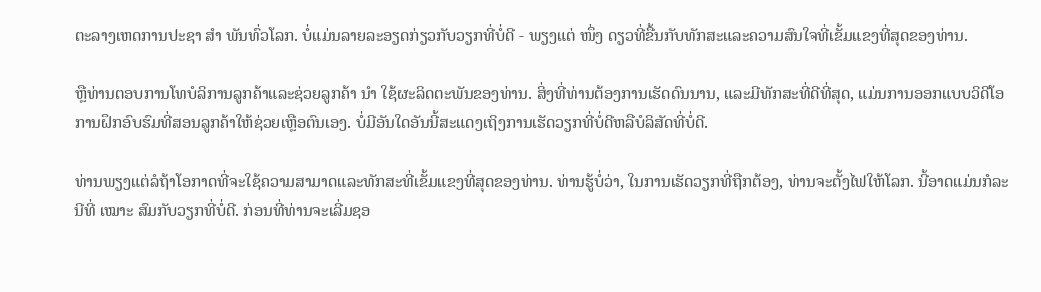ຕະລາງເຫດການປະຊາ ສຳ ພັນທົ່ວໂລກ. ບໍ່ແມ່ນລາຍລະອຽດກ່ຽວກັບວຽກທີ່ບໍ່ດີ - ພຽງແຕ່ ໜຶ່ງ ດຽວທີ່ຂື້ນກັບທັກສະແລະຄວາມສົນໃຈທີ່ເຂັ້ມແຂງທີ່ສຸດຂອງທ່ານ.

ຫຼືທ່ານຕອບການໂທບໍລິການລູກຄ້າແລະຊ່ວຍລູກຄ້າ ນຳ ໃຊ້ຜະລິດຕະພັນຂອງທ່ານ. ສິ່ງທີ່ທ່ານຕ້ອງການເຮັດດົນນານ, ແລະມີທັກສະທີ່ດີທີ່ສຸດ, ແມ່ນການອອກແບບວິດີໂອການຝຶກອົບຮົມທີ່ສອນລູກຄ້າໃຫ້ຊ່ວຍເຫຼືອຕົນເອງ. ບໍ່ມີອັນໃດອັນນີ້ສະແດງເຖິງການເຮັດວຽກທີ່ບໍ່ດີຫລືບໍລິສັດທີ່ບໍ່ດີ.

ທ່ານພຽງແຕ່ລໍຖ້າໂອກາດທີ່ຈະໃຊ້ຄວາມສາມາດແລະທັກສະທີ່ເຂັ້ມແຂງທີ່ສຸດຂອງທ່ານ. ທ່ານຮູ້ບໍ່ວ່າ, ໃນການເຮັດວຽກທີ່ຖືກຕ້ອງ, ທ່ານຈະຕັ້ງໄຟໃຫ້ໂລກ. ນີ້ອາດແມ່ນກໍລະນີທີ່ ເໝາະ ສົມກັບວຽກທີ່ບໍ່ດີ. ກ່ອນທີ່ທ່ານຈະເລີ່ມຊອ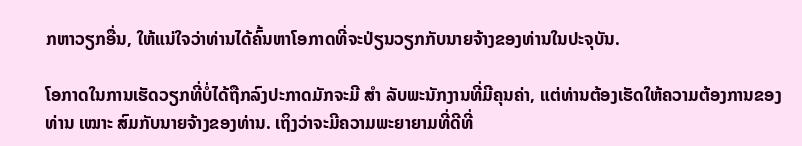ກຫາວຽກອື່ນ, ໃຫ້ແນ່ໃຈວ່າທ່ານໄດ້ຄົ້ນຫາໂອກາດທີ່ຈະປ່ຽນວຽກກັບນາຍຈ້າງຂອງທ່ານໃນປະຈຸບັນ.

ໂອກາດໃນການເຮັດວຽກທີ່ບໍ່ໄດ້ຖືກລົງປະກາດມັກຈະມີ ສຳ ລັບພະນັກງານທີ່ມີຄຸນຄ່າ, ແຕ່ທ່ານຕ້ອງເຮັດໃຫ້ຄວາມຕ້ອງການຂອງທ່ານ ເໝາະ ສົມກັບນາຍຈ້າງຂອງທ່ານ. ເຖິງວ່າຈະມີຄວາມພະຍາຍາມທີ່ດີທີ່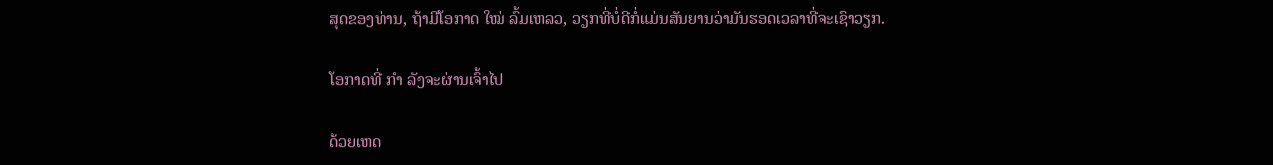ສຸດຂອງທ່ານ, ຖ້າມີໂອກາດ ໃໝ່ ລົ້ມເຫລວ, ວຽກທີ່ບໍ່ດີກໍ່ແມ່ນສັນຍານວ່າມັນຮອດເວລາທີ່ຈະເຊົາວຽກ.

ໂອກາດທີ່ ກຳ ລັງຈະຜ່ານເຈົ້າໄປ

ດ້ວຍເຫດ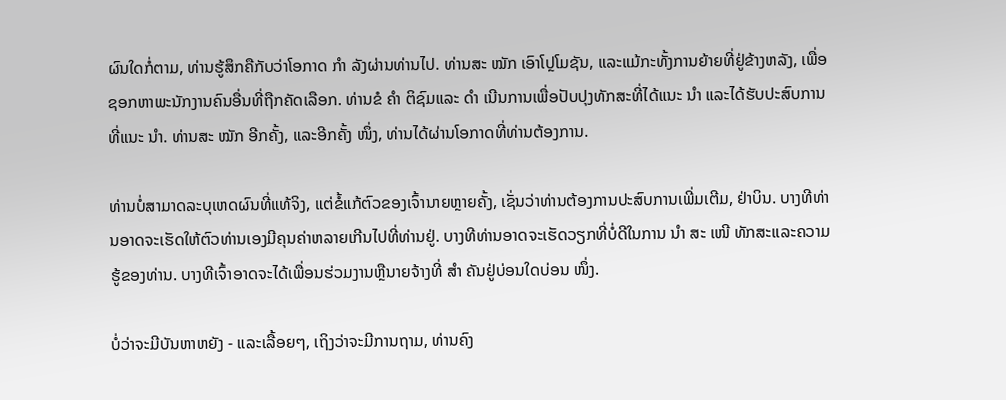ຜົນໃດກໍ່ຕາມ, ທ່ານຮູ້ສຶກຄືກັບວ່າໂອກາດ ກຳ ລັງຜ່ານທ່ານໄປ. ທ່ານສະ ໝັກ ເອົາໂປຼໂມຊັນ, ແລະແມ້ກະທັ້ງການຍ້າຍທີ່ຢູ່ຂ້າງຫລັງ, ເພື່ອຊອກຫາພະນັກງານຄົນອື່ນທີ່ຖືກຄັດເລືອກ. ທ່ານຂໍ ຄຳ ຕິຊົມແລະ ດຳ ເນີນການເພື່ອປັບປຸງທັກສະທີ່ໄດ້ແນະ ນຳ ແລະໄດ້ຮັບປະສົບການທີ່ແນະ ນຳ. ທ່ານສະ ໝັກ ອີກຄັ້ງ, ແລະອີກຄັ້ງ ໜຶ່ງ, ທ່ານໄດ້ຜ່ານໂອກາດທີ່ທ່ານຕ້ອງການ.

ທ່ານບໍ່ສາມາດລະບຸເຫດຜົນທີ່ແທ້ຈິງ, ແຕ່ຂໍ້ແກ້ຕົວຂອງເຈົ້ານາຍຫຼາຍຄັ້ງ, ເຊັ່ນວ່າທ່ານຕ້ອງການປະສົບການເພີ່ມເຕີມ, ຢ່າບິນ. ບາງທີທ່ານອາດຈະເຮັດໃຫ້ຕົວທ່ານເອງມີຄຸນຄ່າຫລາຍເກີນໄປທີ່ທ່ານຢູ່. ບາງທີທ່ານອາດຈະເຮັດວຽກທີ່ບໍ່ດີໃນການ ນຳ ສະ ເໜີ ທັກສະແລະຄວາມຮູ້ຂອງທ່ານ. ບາງທີເຈົ້າອາດຈະໄດ້ເພື່ອນຮ່ວມງານຫຼືນາຍຈ້າງທີ່ ສຳ ຄັນຢູ່ບ່ອນໃດບ່ອນ ໜຶ່ງ.

ບໍ່ວ່າຈະມີບັນຫາຫຍັງ - ແລະເລື້ອຍໆ, ເຖິງວ່າຈະມີການຖາມ, ທ່ານຄົງ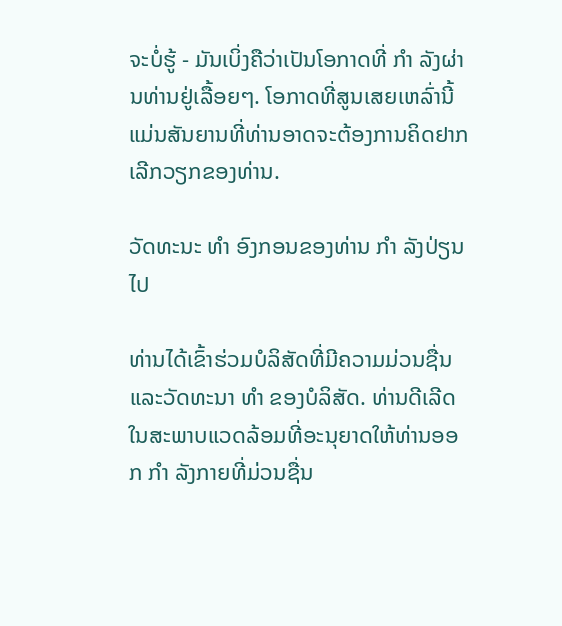ຈະບໍ່ຮູ້ - ມັນເບິ່ງຄືວ່າເປັນໂອກາດທີ່ ກຳ ລັງຜ່ານທ່ານຢູ່ເລື້ອຍໆ. ໂອກາດທີ່ສູນເສຍເຫລົ່ານີ້ແມ່ນສັນຍານທີ່ທ່ານອາດຈະຕ້ອງການຄິດຢາກເລີກວຽກຂອງທ່ານ.

ວັດທະນະ ທຳ ອົງກອນຂອງທ່ານ ກຳ ລັງປ່ຽນໄປ

ທ່ານໄດ້ເຂົ້າຮ່ວມບໍລິສັດທີ່ມີຄວາມມ່ວນຊື່ນແລະວັດທະນາ ທຳ ຂອງບໍລິສັດ. ທ່ານດີເລີດໃນສະພາບແວດລ້ອມທີ່ອະນຸຍາດໃຫ້ທ່ານອອກ ກຳ ລັງກາຍທີ່ມ່ວນຊື່ນ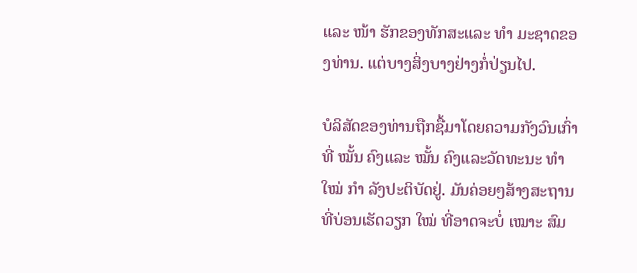ແລະ ໜ້າ ຮັກຂອງທັກສະແລະ ທຳ ມະຊາດຂອງທ່ານ. ແຕ່ບາງສິ່ງບາງຢ່າງກໍ່ປ່ຽນໄປ.

ບໍລິສັດຂອງທ່ານຖືກຊື້ມາໂດຍຄວາມກັງວົນເກົ່າທີ່ ໝັ້ນ ຄົງແລະ ໝັ້ນ ຄົງແລະວັດທະນະ ທຳ ໃໝ່ ກຳ ລັງປະຕິບັດຢູ່. ມັນຄ່ອຍໆສ້າງສະຖານທີ່ບ່ອນເຮັດວຽກ ໃໝ່ ທີ່ອາດຈະບໍ່ ເໝາະ ສົມ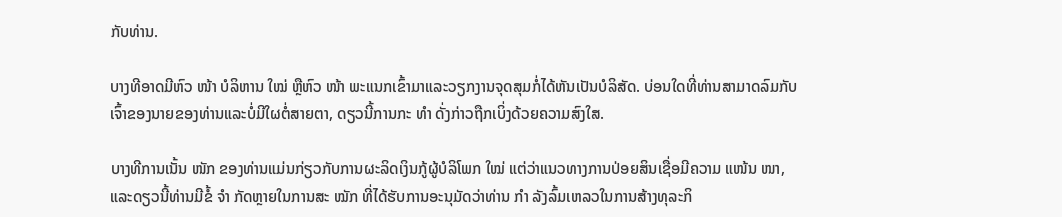ກັບທ່ານ.

ບາງທີອາດມີຫົວ ໜ້າ ບໍລິຫານ ໃໝ່ ຫຼືຫົວ ໜ້າ ພະແນກເຂົ້າມາແລະວຽກງານຈຸດສຸມກໍ່ໄດ້ຫັນເປັນບໍລິສັດ. ບ່ອນໃດທີ່ທ່ານສາມາດລົມກັບເຈົ້າຂອງນາຍຂອງທ່ານແລະບໍ່ມີໃຜຕໍ່ສາຍຕາ, ດຽວນີ້ການກະ ທຳ ດັ່ງກ່າວຖືກເບິ່ງດ້ວຍຄວາມສົງໃສ.

ບາງທີການເນັ້ນ ໜັກ ຂອງທ່ານແມ່ນກ່ຽວກັບການຜະລິດເງິນກູ້ຜູ້ບໍລິໂພກ ໃໝ່ ແຕ່ວ່າແນວທາງການປ່ອຍສິນເຊື່ອມີຄວາມ ແໜ້ນ ໜາ, ແລະດຽວນີ້ທ່ານມີຂໍ້ ຈຳ ກັດຫຼາຍໃນການສະ ໝັກ ທີ່ໄດ້ຮັບການອະນຸມັດວ່າທ່ານ ກຳ ລັງລົ້ມເຫລວໃນການສ້າງທຸລະກິ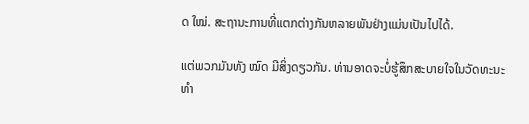ດ ໃໝ່. ສະຖານະການທີ່ແຕກຕ່າງກັນຫລາຍພັນຢ່າງແມ່ນເປັນໄປໄດ້.

ແຕ່ພວກມັນທັງ ໝົດ ມີສິ່ງດຽວກັນ. ທ່ານອາດຈະບໍ່ຮູ້ສຶກສະບາຍໃຈໃນວັດທະນະ ທຳ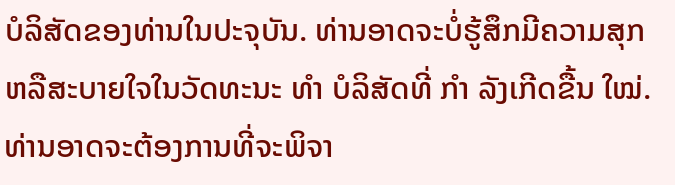ບໍລິສັດຂອງທ່ານໃນປະຈຸບັນ. ທ່ານອາດຈະບໍ່ຮູ້ສຶກມີຄວາມສຸກຫລືສະບາຍໃຈໃນວັດທະນະ ທຳ ບໍລິສັດທີ່ ກຳ ລັງເກີດຂື້ນ ໃໝ່. ທ່ານອາດຈະຕ້ອງການທີ່ຈະພິຈາ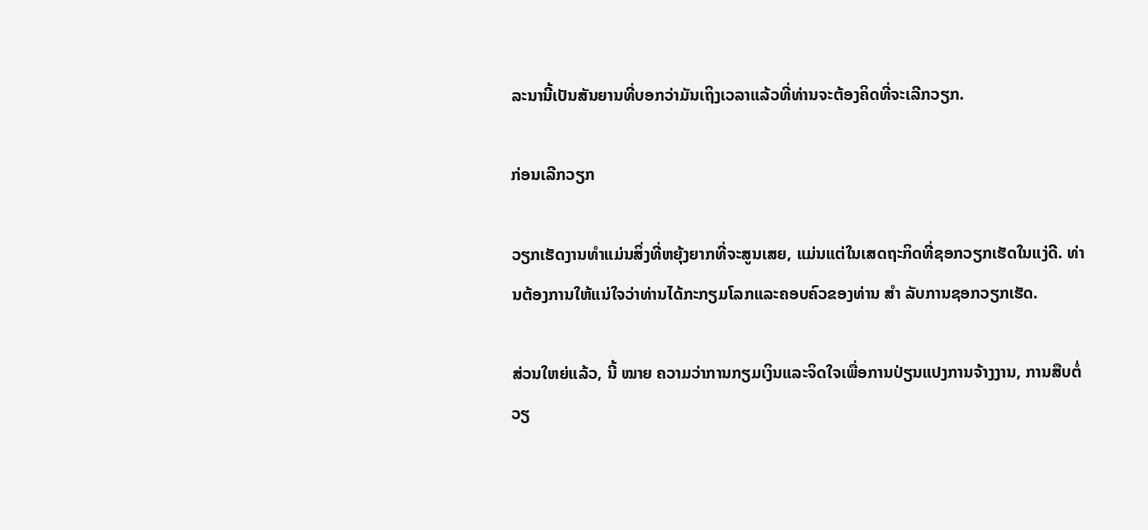ລະນານີ້ເປັນສັນຍານທີ່ບອກວ່າມັນເຖິງເວລາແລ້ວທີ່ທ່ານຈະຕ້ອງຄິດທີ່ຈະເລີກວຽກ.

ກ່ອນເລີກວຽກ

ວຽກເຮັດງານທໍາແມ່ນສິ່ງທີ່ຫຍຸ້ງຍາກທີ່ຈະສູນເສຍ, ແມ່ນແຕ່ໃນເສດຖະກິດທີ່ຊອກວຽກເຮັດໃນແງ່ດີ. ທ່ານຕ້ອງການໃຫ້ແນ່ໃຈວ່າທ່ານໄດ້ກະກຽມໂລກແລະຄອບຄົວຂອງທ່ານ ສຳ ລັບການຊອກວຽກເຮັດ.

ສ່ວນໃຫຍ່ແລ້ວ, ນີ້ ໝາຍ ຄວາມວ່າການກຽມເງິນແລະຈິດໃຈເພື່ອການປ່ຽນແປງການຈ້າງງານ, ການສືບຕໍ່ວຽ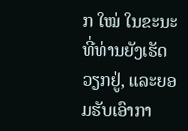ກ ໃໝ່ ໃນຂະນະທີ່ທ່ານຍັງເຮັດວຽກຢູ່, ແລະຍອມຮັບເອົາກາ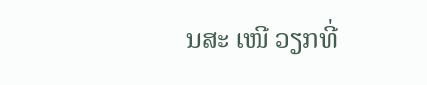ນສະ ເໜີ ວຽກທີ່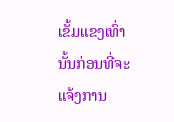ເຂັ້ມແຂງເທົ່ານັ້ນກ່ອນທີ່ຈະແຈ້ງການ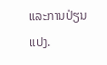ແລະການປ່ຽນແປງ.